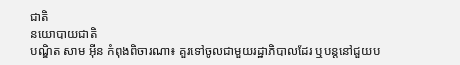ជាតិ
នយោបាយជាតិ
បណ្ឌិត សាម អ៊ីន កំពុងពិចារណា៖ គួរទៅចូលជាមួយរដ្ឋាភិបាលដែរ ឬបន្តនៅជួយប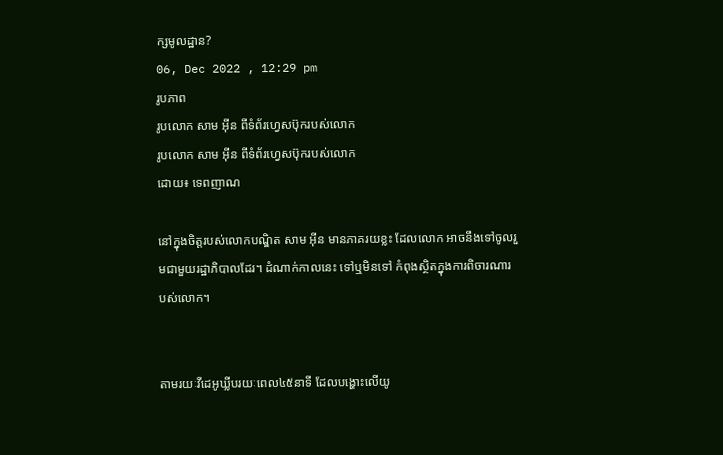ក្សមូលដ្ឋាន?
06, Dec 2022 , 12:29 pm
រូបភាព
រូបលោក សាម អ៊ីន ពីទំព័រហ្វេសប៊ុករបស់លោក
រូបលោក សាម អ៊ីន ពីទំព័រហ្វេសប៊ុករបស់លោក
ដោយ៖ ទេពញាណ

នៅក្នុងចិត្តរបស់លោកបណ្ឌិត សាម អ៊ីន មានភាគរយខ្លះ ដែលលោក អាចនឹងទៅចូលរួមជាមួយរដ្ឋាភិបាលដែរ។ ដំណាក់កាលនេះ ទៅឬមិនទៅ កំពុងស្ថិតក្នុងការពិចារណារបស់លោក។


តាមរយៈវីដេអូឃ្លីបរយៈពេល៤៥នាទី ដែលបង្ហោះលើយូ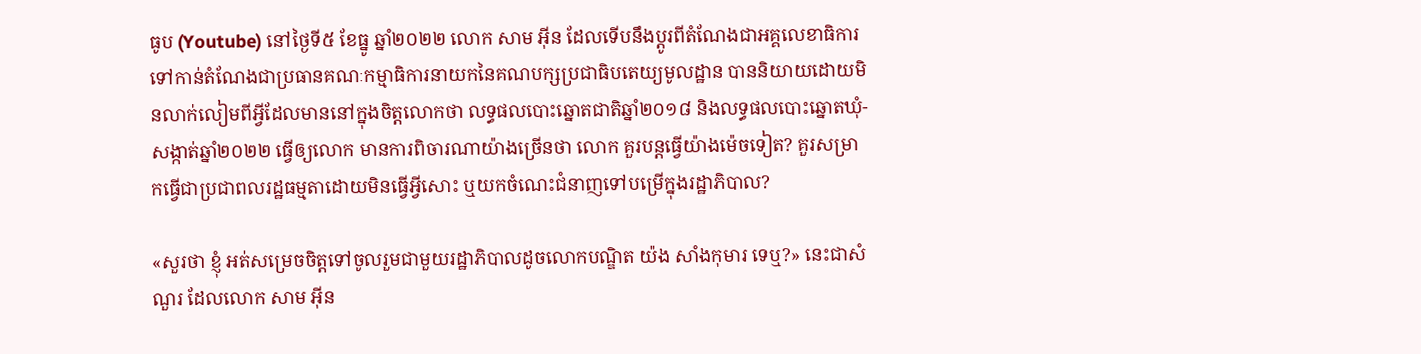ធូប (Youtube) នៅថ្ងៃទី៥ ខែធ្នូ ឆ្នាំ២០២២ លោក សាម អ៊ីន ដែលទើបនឹងប្តូរពីតំណែងជាអគ្គលេខាធិការ ទៅកាន់តំណែងជាប្រធានគណៈកម្មាធិការនាយកនៃគណបក្សប្រជាធិបតេយ្យមូលដ្ឋាន បាននិយាយដោយមិនលាក់លៀមពីអ្វីដែលមាននៅក្នុងចិត្តលោកថា លទ្ធផលបោះឆ្នោតជាតិឆ្នាំ២០១៨ និងលទ្ធផលបោះឆ្នោតឃុំ-សង្កាត់ឆ្នាំ២០២២ ធ្វើឲ្យលោក មានការពិចារណាយ៉ាងច្រើនថា លោក គួរបន្តធ្វើយ៉ាងម៉េចទៀត? គួរសម្រាកធ្វើជាប្រជាពលរដ្ឋធម្មតាដោយមិនធ្វើអ្វីសោះ ឬយកចំណេះជំនាញទៅបម្រើក្នុងរដ្ឋាភិបាល?

«សួរថា ខ្ញុំ អត់សម្រេចចិត្តទៅចូលរួមជាមួយរដ្ឋាភិបាលដូចលោកបណ្ឌិត យ៉ង សាំងកុមារ ទេឬ?» នេះជាសំណួរ ដែលលោក សាម អ៊ីន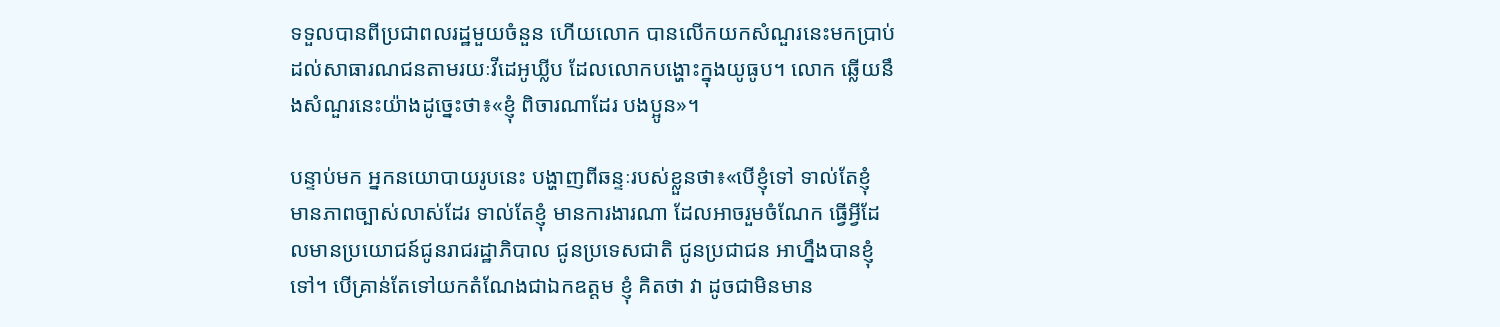ទទួលបានពីប្រជាពលរដ្ឋមួយចំនួន ហើយលោក បានលើកយកសំណួរនេះមកប្រាប់ដល់សាធារណជនតាមរយៈវីដេអូឃ្លីប ដែលលោកបង្ហោះក្នុងយូធូប។ លោក ឆ្លើយនឹងសំណួរនេះយ៉ាងដូច្នេះថា៖«ខ្ញុំ ពិចារណាដែរ បងប្អូន»។

បន្ទាប់មក អ្នកនយោបាយរូបនេះ បង្ហាញពីឆន្ទៈរបស់ខ្លួនថា៖«បើខ្ញុំទៅ ទាល់តែខ្ញុំ មានភាពច្បាស់លាស់ដែរ ទាល់តែខ្ញុំ មានការងារណា ដែលអាចរួមចំណែក ធ្វើអ្វីដែលមានប្រយោជន៍ជូនរាជរដ្ឋាភិបាល ជូនប្រទេសជាតិ ជូនប្រជាជន អាហ្នឹងបានខ្ញុំទៅ។ បើគ្រាន់តែទៅយកតំណែងជាឯកឧត្តម ខ្ញុំ គិតថា វា ដូចជាមិនមាន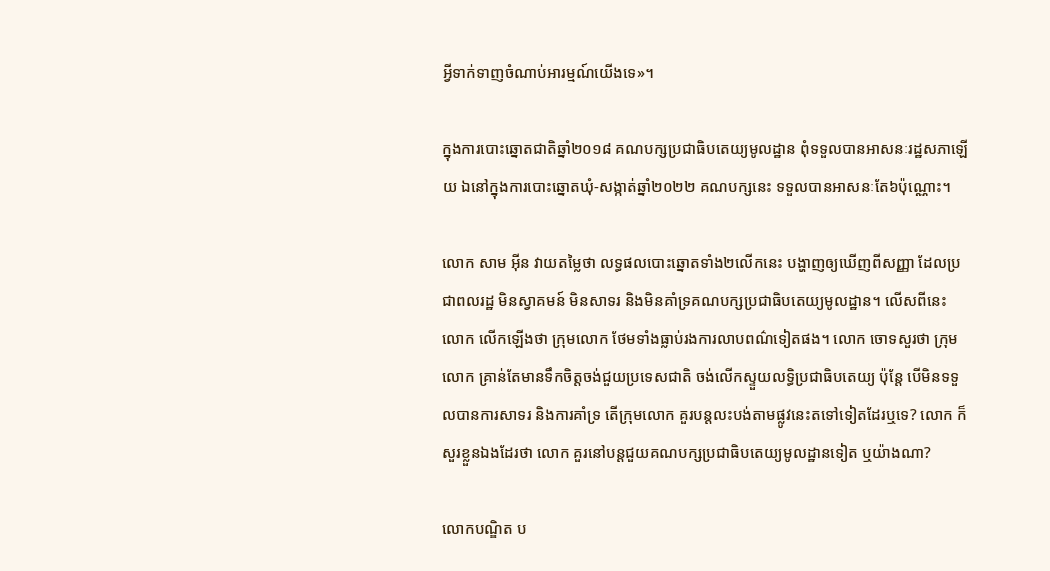អ្វីទាក់ទាញចំណាប់អារម្មណ៍យើងទេ»។

ក្នុងការបោះឆ្នោតជាតិឆ្នាំ២០១៨ គណបក្សប្រជាធិបតេយ្យមូលដ្ឋាន ពុំទទួលបានអាសនៈរដ្ឋសភាឡើយ ឯនៅក្នុងការបោះឆ្នោតឃុំ-សង្កាត់ឆ្នាំ២០២២ គណបក្សនេះ ទទួលបានអាសនៈតែ៦ប៉ុណ្ណោះ។

លោក សាម អ៊ីន វាយតម្លៃថា លទ្ធផលបោះឆ្នោតទាំង២លើកនេះ បង្ហាញឲ្យឃើញពីសញ្ញា ដែលប្រជាពលរដ្ឋ មិនស្វាគមន៍ មិនសាទរ និងមិនគាំទ្រគណបក្សប្រជាធិបតេយ្យមូលដ្ឋាន។ លើសពីនេះ លោក លើកឡើងថា ក្រុមលោក ថែមទាំងធ្លាប់រងការលាបពណ៌ទៀតផង។ លោក ចោទសួរថា ក្រុមលោក គ្រាន់តែមានទឹកចិត្តចង់ជួយប្រទេសជាតិ ចង់លើកស្ទួយលទ្ធិប្រជាធិបតេយ្យ ប៉ុន្តែ បើមិនទទួលបានការសាទរ និងការគាំទ្រ តើក្រុមលោក គួរបន្តលះបង់តាមផ្លូវនេះតទៅទៀតដែរឬទេ? លោក ក៏សួរខ្លួនឯងដែរថា លោក គួរនៅបន្តជួយគណបក្សប្រជាធិបតេយ្យមូលដ្ឋានទៀត ឬយ៉ាងណា?

លោកបណ្ឌិត ប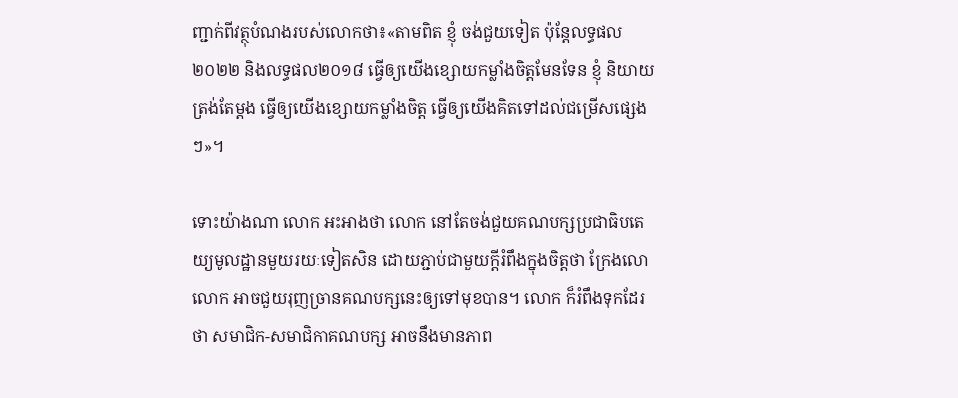ញ្ជាក់ពីវត្ថុបំណងរបស់លោកថា៖«តាមពិត ខ្ញុំ ចង់ជួយទៀត ប៉ុន្តែលទ្ធផល២០២២ និងលទ្ធផល២០១៨ ធ្វើឲ្យយើងខ្សោយកម្លាំងចិត្តមែនទែន ខ្ញុំ និយាយត្រង់តែម្តង ធ្វើឲ្យយើងខ្សោយកម្លាំងចិត្ត ធ្វើឲ្យយើងគិតទៅដល់ជម្រើសផ្សេងៗ»។

ទោះយ៉ាងណា លោក អះអាងថា លោក នៅតែចង់ជួយគណបក្សប្រជាធិបតេយ្យមូលដ្ឋានមួយរយៈទៀតសិន ដោយភ្ជាប់ជាមួយក្តីរំពឹងក្នុងចិត្តថា ក្រែងលោ លោក អាចជួយរុញច្រានគណបក្សនេះឲ្យទៅមុខបាន។ លោក ក៏រំពឹងទុកដែរថា សមាជិក-សមាជិកាគណបក្ស អាចនឹងមានភាព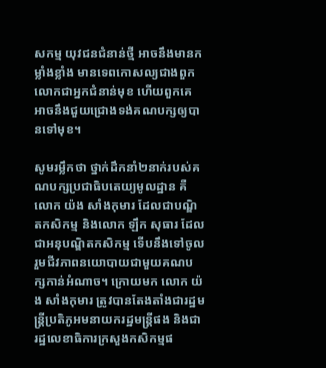សកម្ម យុវជនជំនាន់ថ្មី អាចនឹងមានកម្លាំងខ្លាំង មានទេពកោសល្យជាងពួកលោកជាអ្នកជំនាន់មុខ ហើយពួកគេ អាចនឹងជួយជ្រោងទង់គណបក្សឲ្យបានទៅមុខ។

សូមរម្លឹកថា ថ្នាក់ដឹកនាំ២នាក់របស់គណបក្សប្រជាធិបតេយ្យមូលដ្ឋាន គឺលោក យ៉ង សាំងកុមារ ដែលជាបណ្ឌិតកសិកម្ម និងលោក ឡឹក សុធារ ដែលជាអនុបណ្ឌិតកសិកម្ម ទើបនឹងទៅចូលរួមជីវភាពនយោបាយជាមួយគណបក្សកាន់អំណាច។ ក្រោយមក លោក យ៉ង សាំងកុមារ ត្រូវបានតែងតាំងជារដ្ឋមន្រ្តីប្រតិភូអមនាយករដ្ឋមន្រ្តីផង និងជារដ្ឋលេខាធិការក្រសួងកសិកម្មផ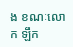ង ខណៈលោក ឡឹក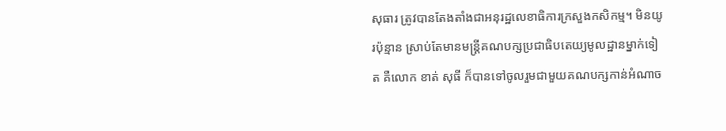សុធារ ត្រូវបានតែងតាំងជាអនុរដ្ឋលេខាធិការក្រសួងកសិកម្ម។ មិនយូរប៉ុន្មាន ស្រាប់តែមានមន្រ្តីគណបក្សប្រជាធិបតេយ្យមូលដ្ឋានម្នាក់ទៀត គឺលោក ខាត់ សុធី ក៏បានទៅចូលរួមជាមួយគណបក្សកាន់អំណាច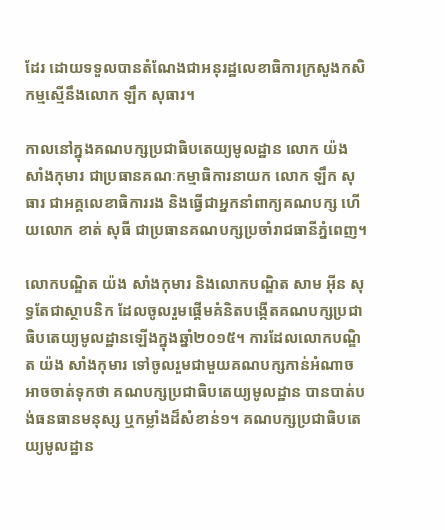ដែរ ដោយទទួលបានតំណែងជាអនុរដ្ឋលេខាធិការក្រសួងកសិកម្មស្មើនឹងលោក ឡឹក សុធារ។

កាលនៅក្នុងគណបក្សប្រជាធិបតេយ្យមូលដ្ឋាន លោក យ៉ង សាំងកុមារ ជាប្រធានគណៈកម្មាធិការនាយក លោក ឡឹក សុធារ ជាអគ្គលេខាធិការរង និងធ្វើជាអ្នកនាំពាក្យគណបក្ស ហើយលោក ខាត់ សុធី ជាប្រធានគណបក្សប្រចាំរាជធានីភ្នំពេញ។

លោកបណ្ឌិត យ៉ង សាំងកុមារ និងលោកបណ្ឌិត សាម អ៊ីន សុទ្ធតែជាស្ថាបនិក ដែលចូលរួមផ្តើមគំនិតបង្កើតគណបក្សប្រជាធិបតេយ្យមូលដ្ឋានឡើងក្នុងឆ្នាំ២០១៥។ ការដែលលោកបណ្ឌិត យ៉ង សាំងកុមារ ទៅចូលរួមជាមួយគណបក្សកាន់អំណាច អាចចាត់ទុកថា គណបក្សប្រជាធិបតេយ្យមូលដ្ឋាន បានបាត់បង់ធនធានមនុស្ស ឬកម្លាំងដ៏សំខាន់១។ គណបក្សប្រជាធិបតេយ្យមូលដ្ឋាន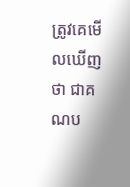ត្រូវគេមើលឃើញថា ជាគណប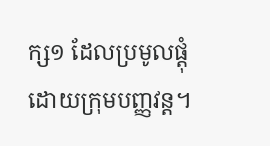ក្ស១ ដែលប្រមូលផ្តុំដោយក្រុមបញ្ញវន្ត។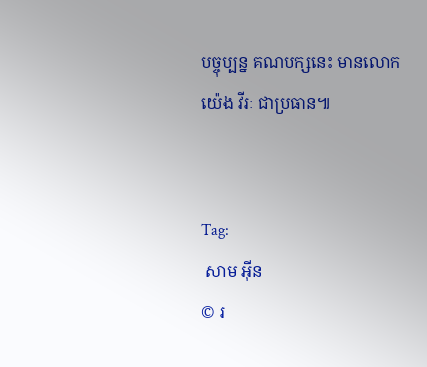បច្ចុប្បន្ន គណបក្សនេះ មានលោក យ៉េង វីរៈ ជាប្រធាន៕


Tag:
 សាម អ៊ីន
© រ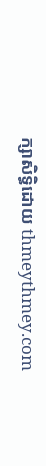ក្សាសិទ្ធិដោយ thmeythmey.com